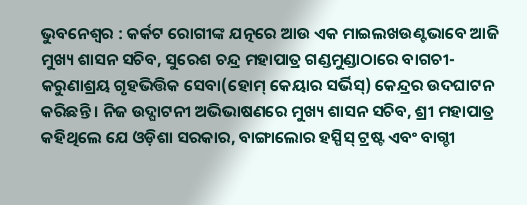ଭୁବନେଶ୍ୱର : କର୍କଟ ରୋଗୀଙ୍କ ଯତ୍ନରେ ଆଉ ଏକ ମାଇଲଖଉଣ୍ଟଭାବେ ଆଜି ମୁଖ୍ୟ ଶାସନ ସଚିବ, ସୁରେଶ ଚନ୍ଦ୍ର ମହାପାତ୍ର ଗଣ୍ଡମୁଣ୍ଡାଠାରେ ବାଗଚୀ-କରୁଣାଶ୍ରୟ ଗୃହଭିତ୍ତିକ ସେବା(ହୋମ୍ କେୟାର ସର୍ଭିସ୍) କେନ୍ଦ୍ରର ଉଦଘାଟନ କରିଛନ୍ତି । ନିଜ ଉଦ୍ଘାଟନୀ ଅଭିଭାଷଣରେ ମୁଖ୍ୟ ଶାସନ ସଚିବ, ଶ୍ରୀ ମହାପାତ୍ର କହିଥିଲେ ଯେ ଓଡ଼ିଶା ସରକାର, ବାଙ୍ଗାଲୋର ହସ୍ପିସ୍ ଟ୍ରଷ୍ଟ ଏବଂ ବାଗ୍ଚୀ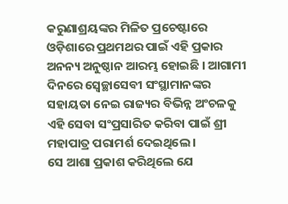କରୁଣାଶ୍ରୟଙ୍କର ମିଳିତ ପ୍ରଚେଷ୍ଟାରେ ଓଡ଼ିଶାରେ ପ୍ରଥମଥର ପାଇଁ ଏହି ପ୍ରକାର ଅନନ୍ୟ ଅନୁଷ୍ଠାନ ଆରମ୍ଭ ହୋଇଛି । ଆଗାମୀ ଦିନରେ ସ୍ୱେଚ୍ଛାସେବୀ ସଂସ୍ଥାମାନଙ୍କର ସହାୟତା ନେଇ ରାଜ୍ୟର ବିଭିନ୍ନ ଅଂଚଳକୁ ଏହି ସେବା ସଂପ୍ରସାରିତ କରିବା ପାଇଁ ଶ୍ରୀ ମହାପାତ୍ର ପରାମର୍ଶ ଦେଇଥିଲେ ।
ସେ ଆଶା ପ୍ରକାଶ କରିଥିଲେ ଯେ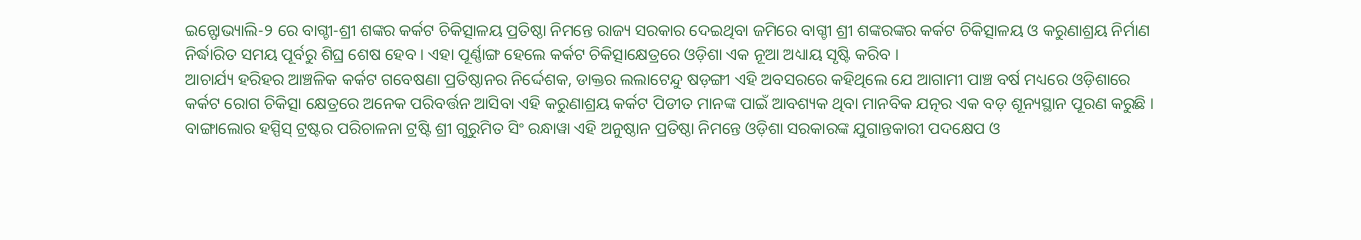ଇନ୍ଫୋଭ୍ୟାଲି-୨ ରେ ବାଗ୍ଚୀ-ଶ୍ରୀ ଶଙ୍କର କର୍କଟ ଚିକିତ୍ସାଳୟ ପ୍ରତିଷ୍ଠା ନିମନ୍ତେ ରାଜ୍ୟ ସରକାର ଦେଇଥିବା ଜମିରେ ବାଗ୍ଚୀ ଶ୍ରୀ ଶଙ୍କରଙ୍କର କର୍କଟ ଚିକିତ୍ସାଳୟ ଓ କରୁଣାଶ୍ରୟ ନିର୍ମାଣ ନିର୍ଦ୍ଧାରିତ ସମୟ ପୂର୍ବରୁ ଶିଘ୍ର ଶେଷ ହେବ । ଏହା ପୂର୍ଣ୍ଣାଙ୍ଗ ହେଲେ କର୍କଟ ଚିକିତ୍ସାକ୍ଷେତ୍ରରେ ଓଡ଼ିଶା ଏକ ନୂଆ ଅଧ୍ୟାୟ ସୃଷ୍ଟି କରିବ ।
ଆଚାର୍ଯ୍ୟ ହରିହର ଆଞ୍ଚଳିକ କର୍କଟ ଗବେଷଣା ପ୍ରତିଷ୍ଠାନର ନିର୍ଦ୍ଦେଶକ, ଡାକ୍ତର ଲଲାଟେନ୍ଦୁ ଷଡ଼ଙ୍ଗୀ ଏହି ଅବସରରେ କହିଥିଲେ ଯେ ଆଗାମୀ ପାଞ୍ଚ ବର୍ଷ ମଧ୍ୟରେ ଓଡ଼ିଶାରେ କର୍କଟ ରୋଗ ଚିକିତ୍ସା କ୍ଷେତ୍ରରେ ଅନେକ ପରିବର୍ତ୍ତନ ଆସିବା ଏହି କରୁଣାଶ୍ରୟ କର୍କଟ ପିଡୀତ ମାନଙ୍କ ପାଇଁ ଆବଶ୍ୟକ ଥିବା ମାନବିକ ଯତ୍ନର ଏକ ବଡ଼ ଶୂନ୍ୟସ୍ଥାନ ପୂରଣ କରୁଛି ।
ବାଙ୍ଗାଲୋର ହସ୍ପିସ୍ ଟ୍ରଷ୍ଟର ପରିଚାଳନା ଟ୍ରଷ୍ଟି ଶ୍ରୀ ଗୁରୁମିତ ସିଂ ରନ୍ଧାୱା ଏହି ଅନୁଷ୍ଠାନ ପ୍ରତିଷ୍ଠା ନିମନ୍ତେ ଓଡ଼ିଶା ସରକାରଙ୍କ ଯୁଗାନ୍ତକାରୀ ପଦକ୍ଷେପ ଓ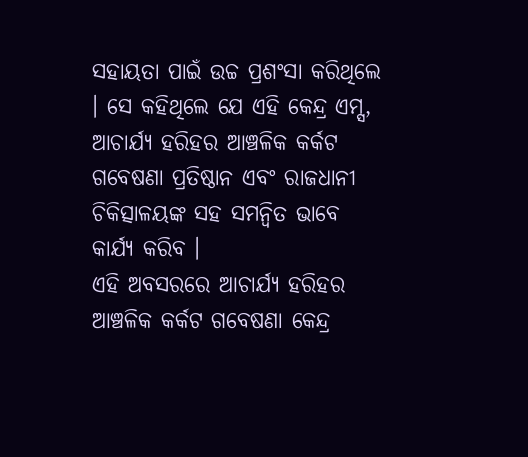ସହାୟତା ପାଇଁ ଉଚ୍ଚ ପ୍ରଶଂସା କରିଥିଲେ । ସେ କହିଥିଲେ ଯେ ଏହି କେନ୍ଦ୍ର ଏମ୍ସ, ଆଚାର୍ଯ୍ୟ ହରିହର ଆଞ୍ଚଳିକ କର୍କଟ ଗବେଷଣା ପ୍ରତିଷ୍ଠାନ ଏବଂ ରାଜଧାନୀ ଚିକିତ୍ସାଳୟଙ୍କ ସହ ସମନ୍ୱିତ ଭାବେ କାର୍ଯ୍ୟ କରିବ ।
ଏହି ଅବସରରେ ଆଚାର୍ଯ୍ୟ ହରିହର ଆଞ୍ଚଳିକ କର୍କଟ ଗବେଷଣା କେନ୍ଦ୍ର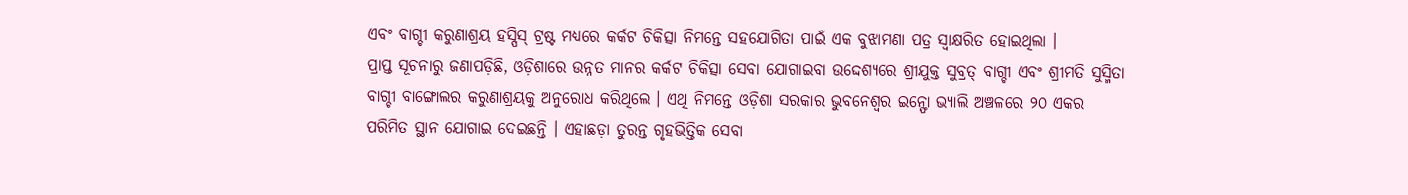ଏବଂ ବାଗ୍ଚୀ କରୁଣାଶ୍ରୟ ହସ୍ପିସ୍ ଟ୍ରଷ୍ଟ ମଧ୍ୟରେ କର୍କଟ ଚିକିତ୍ସା ନିମନ୍ତେ ସହଯୋଗିତା ପାଇଁ ଏକ ବୁଝାମଣା ପତ୍ର ସ୍ୱାକ୍ଷରିତ ହୋଇଥିଲା ।
ପ୍ରାପ୍ତ ସୂଚନାରୁ ଜଣାପଡ଼ିଛି, ଓଡ଼ିଶାରେ ଉନ୍ନତ ମାନର କର୍କଟ ଚିକିତ୍ସା ସେବା ଯୋଗାଇବା ଉଦ୍ଦେଶ୍ୟରେ ଶ୍ରୀଯୁକ୍ତ ସୁବ୍ରତ୍ ବାଗ୍ଚୀ ଏବଂ ଶ୍ରୀମତି ସୁସ୍ମିତା ବାଗ୍ଚୀ ବାଙ୍ଗୋଲର କରୁଣାଶ୍ରୟକୁ ଅନୁରୋଧ କରିଥିଲେ । ଏଥି ନିମନ୍ତେ ଓଡ଼ିଶା ସରକାର ଭୁବନେଶ୍ୱର ଇନ୍ଫୋ ଭ୍ୟାଲି ଅଞ୍ଚଳରେ ୨୦ ଏକର ପରିମିତ ସ୍ଥାନ ଯୋଗାଇ ଦେଇଛନ୍ତି । ଏହାଛଡ଼ା ତୁରନ୍ତ ଗୃହଭିତ୍ତିକ ସେବା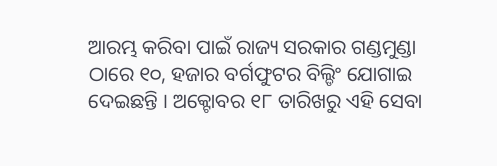ଆରମ୍ଭ କରିବା ପାଇଁ ରାଜ୍ୟ ସରକାର ଗଣ୍ଡମୁଣ୍ଡା ଠାରେ ୧୦, ହଜାର ବର୍ଗଫୁଟର ବିଲ୍ଡିଂ ଯୋଗାଇ ଦେଇଛନ୍ତି । ଅକ୍ଟୋବର ୧୮ ତାରିଖରୁ ଏହି ସେବା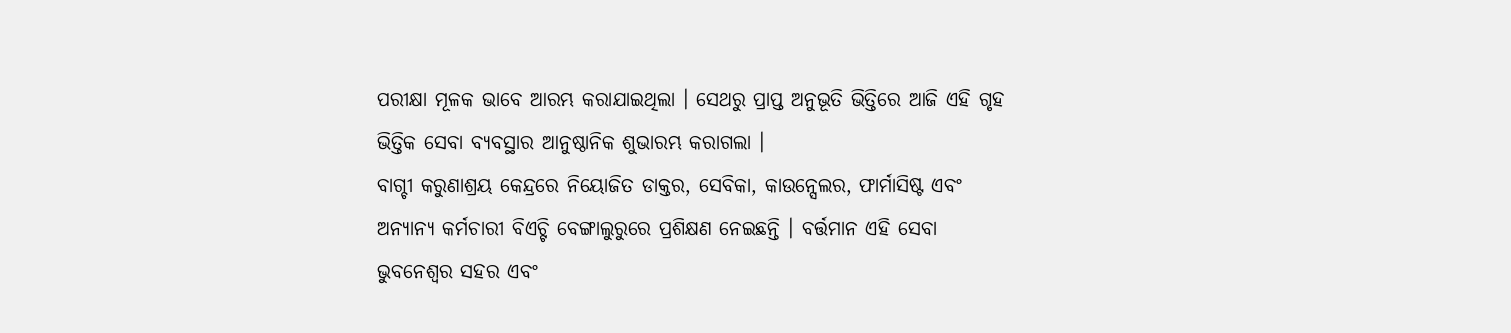ପରୀକ୍ଷା ମୂଳକ ଭାବେ ଆରମ୍ଭ କରାଯାଇଥିଲା । ସେଥରୁ ପ୍ରାପ୍ତ ଅନୁଭୂତି ଭିତ୍ତିରେ ଆଜି ଏହି ଗୃହ ଭିତ୍ତିକ ସେବା ବ୍ୟବସ୍ଥାର ଆନୁଷ୍ଠାନିକ ଶୁଭାରମ୍ଭ କରାଗଲା ।
ବାଗ୍ଚୀ କରୁଣାଶ୍ରୟ କେନ୍ଦ୍ରରେ ନିୟୋଜିତ ଡାକ୍ତର, ସେବିକା, କାଉନ୍ସେଲର, ଫାର୍ମାସିଷ୍ଟ ଏବଂ ଅନ୍ୟାନ୍ୟ କର୍ମଚାରୀ ବିଏଚ୍ଟି ବେଙ୍ଗାଲୁରୁରେ ପ୍ରଶିକ୍ଷଣ ନେଇଛନ୍ତି । ବର୍ତ୍ତମାନ ଏହି ସେବା ଭୁବନେଶ୍ୱର ସହର ଏବଂ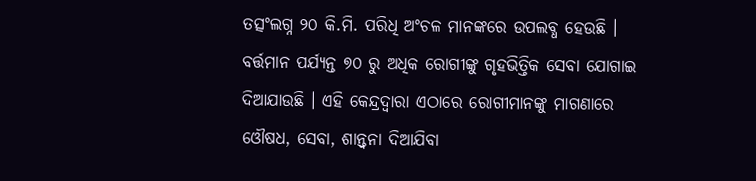ତତ୍ସଂଲଗ୍ନ ୨୦ କି.ମି. ପରିଧି ଅଂଚଳ ମାନଙ୍କରେ ଉପଲବ୍ଧ ହେଉଛି । ବର୍ତ୍ତମାନ ପର୍ଯ୍ୟନ୍ତ ୭୦ ରୁ ଅଧିକ ରୋଗୀଙ୍କୁ ଗୃହଭିତ୍ତିକ ସେବା ଯୋଗାଇ ଦିଆଯାଉଛି । ଏହି କେନ୍ଦ୍ରଦ୍ୱାରା ଏଠାରେ ରୋଗୀମାନଙ୍କୁ ମାଗଣାରେ ଓୌଷଧ, ସେବା, ଶାନ୍ତ୍ୱନା ଦିଆଯିବା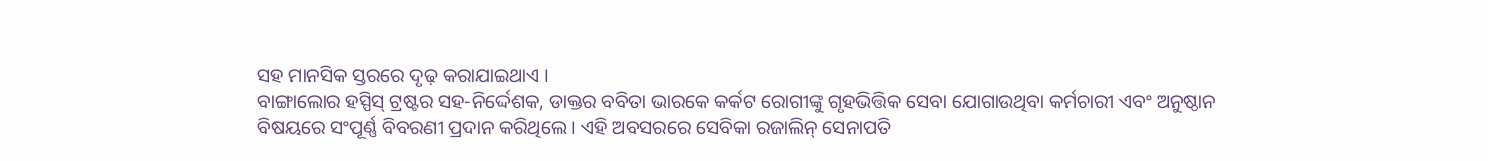ସହ ମାନସିକ ସ୍ତରରେ ଦୃଢ଼ କରାଯାଇଥାଏ ।
ବାଙ୍ଗାଲୋର ହସ୍ପିସ୍ ଟ୍ରଷ୍ଟର ସହ-ନିର୍ଦ୍ଦେଶକ, ଡାକ୍ତର ବବିତା ଭାରକେ କର୍କଟ ରୋଗୀଙ୍କୁ ଗୃହଭିତ୍ତିକ ସେବା ଯୋଗାଉଥିବା କର୍ମଚାରୀ ଏବଂ ଅନୁଷ୍ଠାନ ବିଷୟରେ ସଂପୂର୍ଣ୍ଣ ବିବରଣୀ ପ୍ରଦାନ କରିଥିଲେ । ଏହି ଅବସରରେ ସେବିକା ରଜାଲିନ୍ ସେନାପତି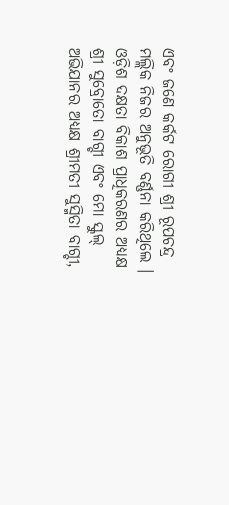ଏବଂ ଜଣେ କର୍କଟ ରୋଗୀ ଶ୍ରୀ ରୂପଚନ୍ଦ୍ର ମଲ୍ଲିକ ନିଜର ଅନୁଭୂତି ବର୍ଣ୍ଣନା କରିଥିଲେ ।
ଓଡ଼ିଶ ଦକ୍ଷତା ବିକାଶ ପ୍ରାଧିକରଣର ଅଧ୍ୟକ୍ଷ ଶ୍ରୀ ସୁବ୍ରୋତୋ ବାଗ୍ଚୀ ଏବଂ ମୋ ସ୍କୁଲ୍ ଅଭିଯାନର ଅଧ୍ୟକ୍ଷ ଶ୍ରୀମତୀ ସୁସ୍ମିତା ବାଗ୍ଚୀ,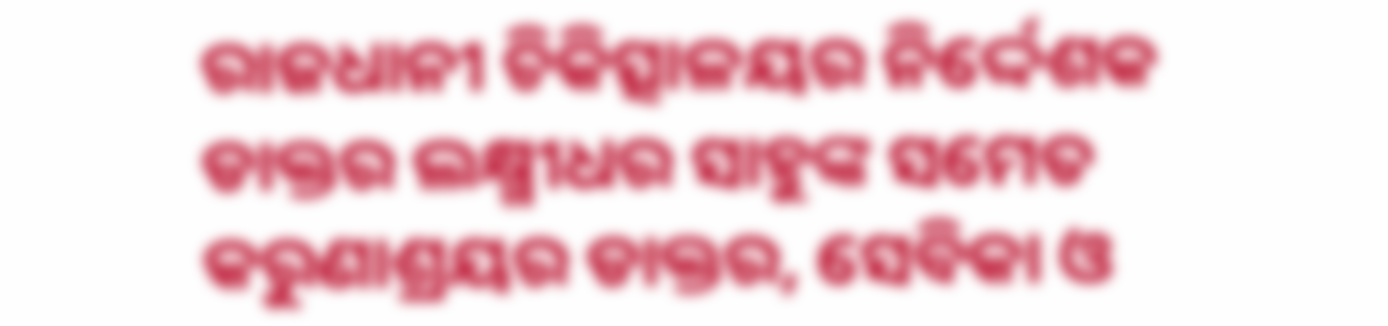ରାଜଧାନୀ ଚିକିତ୍ସାଳୟର ନିର୍ଦ୍ଦେଶକ ଡାକ୍ତର ଲକ୍ଷ୍ମୀଧର ସାହୁଙ୍କ ସମେତ କରୁଣାଶ୍ରୟର ଡାକ୍ତର, ସେବିକା ଓ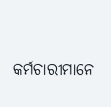କର୍ମଚାରୀମାନେ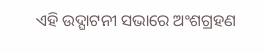ଏହି ଉଦ୍ଘାଟନୀ ସଭାରେ ଅଂଶଗ୍ରହଣ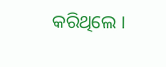କରିଥିଲେ ।